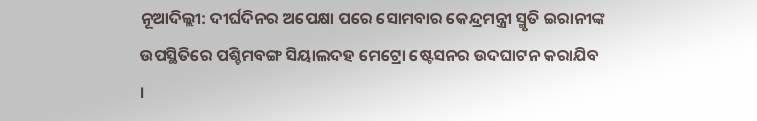ନୂଆଦିଲ୍ଲୀ: ଦୀର୍ଘଦିନର ଅପେକ୍ଷା ପରେ ସୋମବାର କେନ୍ଦ୍ରମନ୍ତ୍ରୀ ସ୍ମୃତି ଇରାନୀଙ୍କ ଉପସ୍ଥିତିରେ ପଶ୍ଚିମବଙ୍ଗ ସିୟାଲଦହ ମେଟ୍ରୋ ଷ୍ଟେସନର ଉଦଘାଟନ କରାଯିବ ।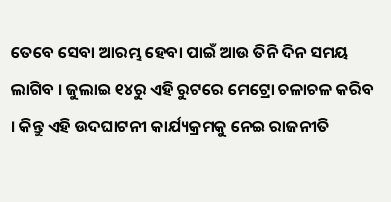ତେବେ ସେବା ଆରମ୍ଭ ହେବା ପାଇଁ ଆଉ ତିନି ଦିନ ସମୟ ଲାଗିବ । ଜୁଲାଇ ୧୪ରୁ ଏହି ରୁଟରେ ମେଟ୍ରୋ ଚଳାଚଳ କରିବ । କିନ୍ତୁ ଏହି ଉଦଘାଟନୀ କାର୍ଯ୍ୟକ୍ରମକୁ ନେଇ ରାଜନୀତି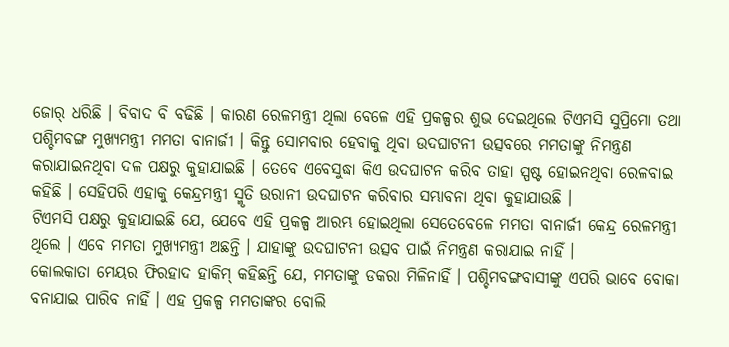ଜୋର୍ ଧରିଛି । ବିବାଦ ବି ବଢିଛି । କାରଣ ରେଳମନ୍ତ୍ରୀ ଥିଲା ବେଳେ ଏହି ପ୍ରକଳ୍ପର ଶୁଭ ଦେଇଥିଲେ ଟିଏମସି ସୁପ୍ରିମୋ ତଥା ପଶ୍ଚିମବଙ୍ଗ ମୁଖ୍ୟମନ୍ତ୍ରୀ ମମତା ବାନାର୍ଜୀ । କିନ୍ତୁ ସୋମବାର ହେବାକୁ ଥିବା ଉଦଘାଟନୀ ଉତ୍ସବରେ ମମତାଙ୍କୁ ନିମନ୍ତ୍ରଣ କରାଯାଇନଥିବା ଦଳ ପକ୍ଷରୁ କୁହାଯାଇଛି । ତେବେ ଏବେସୁଦ୍ଧା କିଏ ଉଦଘାଟନ କରିବ ତାହା ସ୍ପଷ୍ଟ ହୋଇନଥିବା ରେଳବାଇ କହିଛି । ସେହିପରି ଏହାକୁ କେନ୍ଦ୍ରମନ୍ତ୍ରୀ ସ୍ମୃତି ଉରାନୀ ଉଦଘାଟନ କରିବାର ସମ୍ଭାବନା ଥିବା କୁହାଯାଉଛି ।
ଟିଏମସି ପକ୍ଷରୁ କୁହାଯାଇଛି ଯେ, ଯେବେ ଏହି ପ୍ରକଳ୍ପ ଆରମ୍ଭ ହୋଇଥିଲା ସେତେବେଳେ ମମତା ବାନାର୍ଜୀ କେନ୍ଦ୍ର ରେଳମନ୍ତ୍ରୀ ଥିଲେ । ଏବେ ମମତା ମୁଖ୍ୟମନ୍ତ୍ରୀ ଅଛନ୍ତି । ଯାହାଙ୍କୁ ଉଦଘାଟନୀ ଉତ୍ସବ ପାଇଁ ନିମନ୍ତ୍ରଣ କରାଯାଇ ନାହିଁ ।
କୋଲକାତା ମେୟର ଫିରହାଦ ହାକିମ୍ କହିଛନ୍ତି ଯେ, ମମତାଙ୍କୁ ଡକରା ମିଳିନାହିଁ । ପଶ୍ଚିମବଙ୍ଗବାସୀଙ୍କୁ ଏପରି ଭାବେ ବୋକା ବନାଯାଇ ପାରିବ ନାହିଁ । ଏହ ପ୍ରକଳ୍ପ ମମତାଙ୍କର ବୋଲି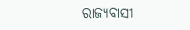ରାଜ୍ୟବାସୀ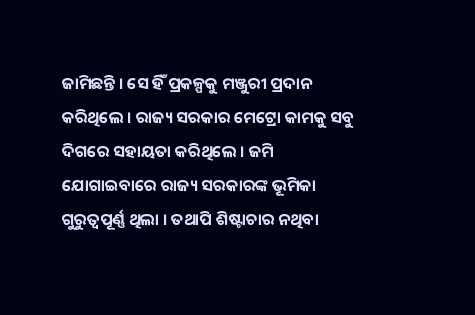ଜାମିଛନ୍ତି । ସେ ହିଁ ପ୍ରକଳ୍ପକୁ ମଞ୍ଜୁରୀ ପ୍ରଦାନ କରିଥିଲେ । ରାଜ୍ୟ ସରକାର ମେଟ୍ରୋ କାମକୁ ସବୁ ଦିଗରେ ସହାୟତା କରିଥିଲେ । ଜମି ଯୋଗାଇବାରେ ରାଜ୍ୟ ସରକାରଙ୍କ ଭୂମିକା ଗୁରୁତ୍ୱପୂର୍ଣ୍ଣ ଥିଲା । ତଥାପି ଶିଷ୍ଟାଚାର ନଥିବା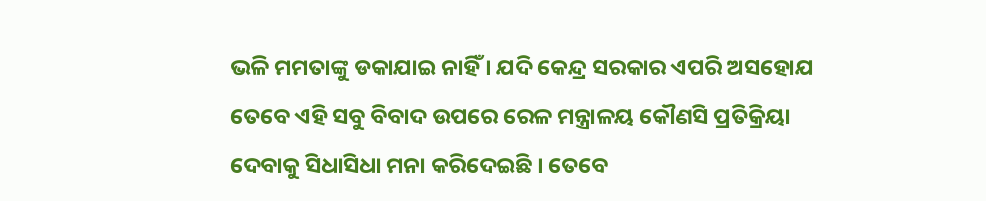ଭଳି ମମତାଙ୍କୁ ଡକାଯାଇ ନାହିଁ । ଯଦି କେନ୍ଦ୍ର ସରକାର ଏପରି ଅସହୋଯ
ତେବେ ଏହି ସବୁ ବିବାଦ ଉପରେ ରେଳ ମନ୍ତ୍ରାଳୟ କୌଣସି ପ୍ରତିକ୍ରିୟା ଦେବାକୁ ସିଧାସିଧା ମନା କରିଦେଇଛି । ତେବେ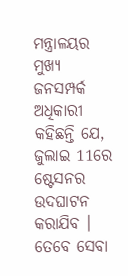ମନ୍ତ୍ରାଳୟର ମୁଖ୍ୟ ଜନସମ୍ପର୍କ ଅଧିକାରୀ କହିଛନ୍ତି ଯେ, ଜୁଲାଇ 11ରେ ଷ୍ଟେସନର ଉଦଘାଟନ କରାଯିବ । ତେବେ ସେବା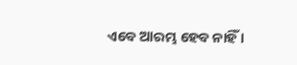ଏବେ ଆରମ୍ଭ ହେବ ନାହିଁ ।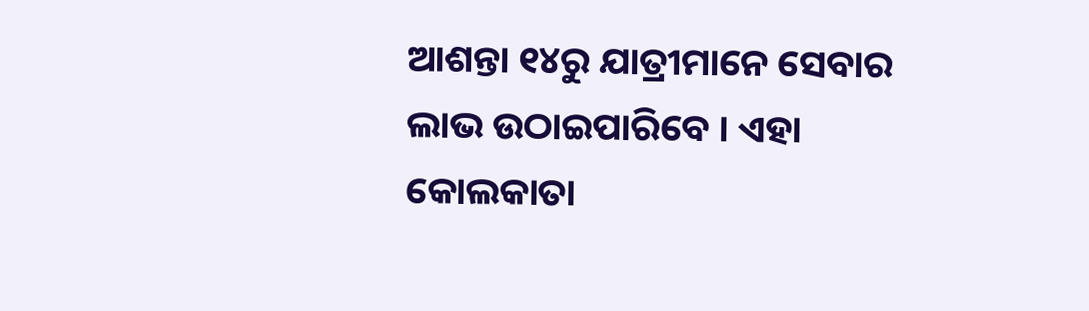ଆଶନ୍ତା ୧୪ରୁ ଯାତ୍ରୀମାନେ ସେବାର ଲାଭ ଉଠାଇପାରିବେ । ଏହା କୋଲକାତା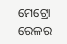ମେଟ୍ରୋ ରେଳର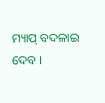ମ୍ୟାପ୍ ବଦଳାଇ ଦେବ ।